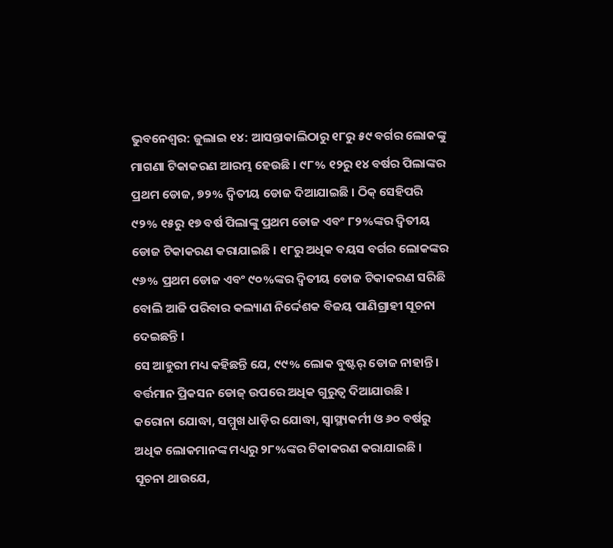ଭୁବନେଶ୍ୱର: ଜୁଲାଇ ୧୪: ଆସନ୍ତାକାଲିଠାରୁ ୧୮ରୁ ୫୯ ବର୍ଗର ଲୋକଙ୍କୁ ମାଗଣା ଟିକାକରଣ ଆରମ୍ଭ ହେଉଛି । ୯୮% ୧୨ରୁ ୧୪ ବର୍ଷର ପିଲାଙ୍କର ପ୍ରଥମ ଡୋଜ, ୭୨% ଦ୍ୱିତୀୟ ଡୋଜ ଦିଆଯାଇଛି । ଠିକ୍ ସେହିପରି ୯୨% ୧୫ରୁ ୧୭ ବର୍ଷ ପିଲାଙ୍କୁ ପ୍ରଥମ ଡୋଜ ଏବଂ ୮୨%ଙ୍କର ଦ୍ୱିତୀୟ ଡୋଜ ଟିକାକରଣ କରାଯାଇଛି । ୧୮ରୁ ଅଧିକ ବୟସ ବର୍ଗର ଲୋକଙ୍କର ୯୬% ପ୍ରଥମ ଡୋଜ ଏବଂ ୯୦%ଙ୍କର ଦ୍ୱିତୀୟ ଡୋଜ ଟିକାକରଣ ସରିଛି ବୋଲି ଆଜି ପରିବାର କଲ୍ୟାଣ ନିର୍ଦ୍ଦେଶକ ବିଜୟ ପାଣିଗ୍ରାହୀ ସୂଚନା ଦେଇଛନ୍ତି ।
ସେ ଆହୁରୀ ମଧ୍ୟ କହିଛନ୍ତି ଯେ, ୯୯% ଲୋକ ବୁଷ୍ଟର୍ ଡୋଜ ନାହାନ୍ତି । ବର୍ତ୍ତମାନ ପ୍ରିକସନ ଡୋଜ୍ ଉପରେ ଅଧିକ ଗୁରୁତ୍ୱ ଦିଆଯାଉଛି । କରୋନା ଯୋଦ୍ଧା, ସମ୍ମୁଖ ଧାଡ଼ିର ଯୋଦ୍ଧା, ସ୍ୱାସ୍ଥ୍ୟକର୍ମୀ ଓ ୬୦ ବର୍ଷରୁ ଅଧିକ ଲୋକମାନଙ୍କ ମଧ୍ୟରୁ ୨୮%ଙ୍କର ଟିକାକରଣ କରାଯାଇଛି ।
ସୂଚନା ଥାଉଯେ,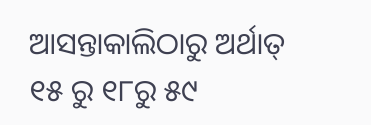ଆସନ୍ତାକାଲିଠାରୁ ଅର୍ଥାତ୍ ୧୫ ରୁ ୧୮ରୁ ୫୯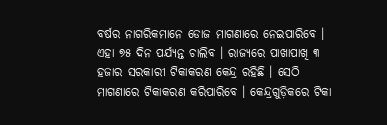ବର୍ଷର ନାଗରିକମାନେ ଡୋଜ ମାଗଣାରେ ନେଇପାରିବେ । ଏହା ୭୫ ଦିନ ପର୍ଯ୍ୟନ୍ତ ଚାଲିବ । ରାଜ୍ୟରେ ପାଖାପାଖି ୩ ହଜାର ସରକାରୀ ଟିକାକରଣ କେନ୍ଦ୍ର ରହିଛି । ସେଠି ମାଗଣାରେ ଟିକାକରଣ କରିପାରିବେ । କେନ୍ଦ୍ରଗୁଡ଼ିକରେ ଟିକା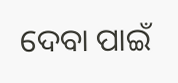ଦେବା ପାଇଁ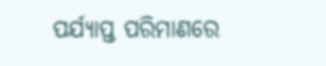ପର୍ଯ୍ୟାପ୍ତ ପରିମାଣରେ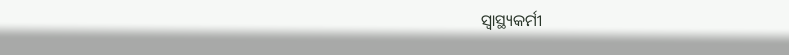ସ୍ୱାସ୍ଥ୍ୟକର୍ମୀ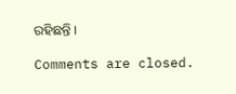ରହିଛନ୍ତି ।

Comments are closed.